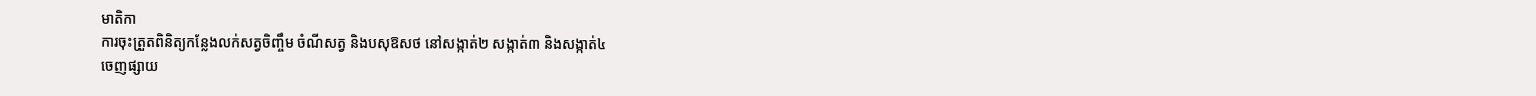មាតិកា
ការចុះត្រួតពិនិត្យកន្លែងលក់សត្វចិញ្ចឹម ចំណីសត្វ និងបសុឱសថ នៅសង្កាត់២ សង្កាត់៣ និងសង្កាត់៤
ចេញផ្សាយ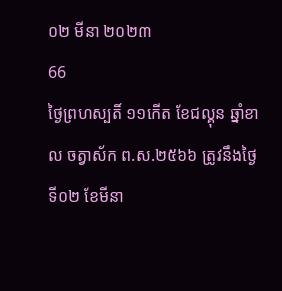០២ មីនា ២០២៣
66
ថ្ងៃព្រហស្បតិ៍ ១១កើត ខែជល្គុន ឆ្នាំខាល ចត្វាស័ក ព.ស.២៥៦៦ ត្រូវនឹងថ្ងៃទី០២ ខែមីនា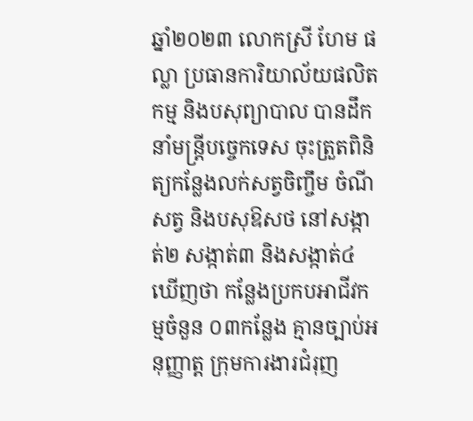ឆ្នាំ២០២៣ លោកស្រី ហែម ផល្លា ប្រធានការិយាល័យផលិតកម្ម និងបសុព្យាបាល បានដឹកនាំមន្ត្រីបច្ចេកទេស ចុះត្រួតពិនិត្យកន្លែងលក់សត្វចិញ្ចឹម ចំណីសត្វ និងបសុឱសថ នៅសង្កាត់២ សង្កាត់៣ និងសង្កាត់៤ ឃើញថា កន្លែងប្រកបអាជីវកម្មចំនួន ០៣កន្លែង គ្មានច្បាប់អនុញ្ញាត្ត ក្រុមការងារជំរុញ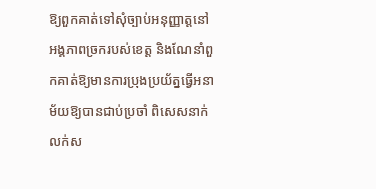ឱ្យពួកគាត់ទៅសុំច្បាប់អនុញ្ញាត្តនៅអង្គភាពច្រករបស់ខេត្ត និងណែនាំពួកគាត់ឱ្យមានការប្រុងប្រយ័ត្នធ្វើអនាម័យឱ្យបានជាប់ប្រចាំ ពិសេសនាក់លក់ស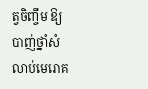ត្វចិញ្ចឹម ឱ្យបាញ់ថ្នាំសំលាប់មេរោគ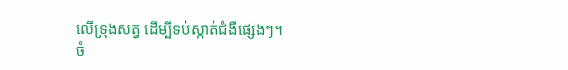លើទ្រុងសត្វ ដើម្បីទប់ស្កាត់ជំងឺផ្សេងៗ។
ចំ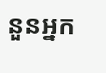នួនអ្នក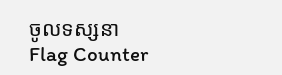ចូលទស្សនា
Flag Counter